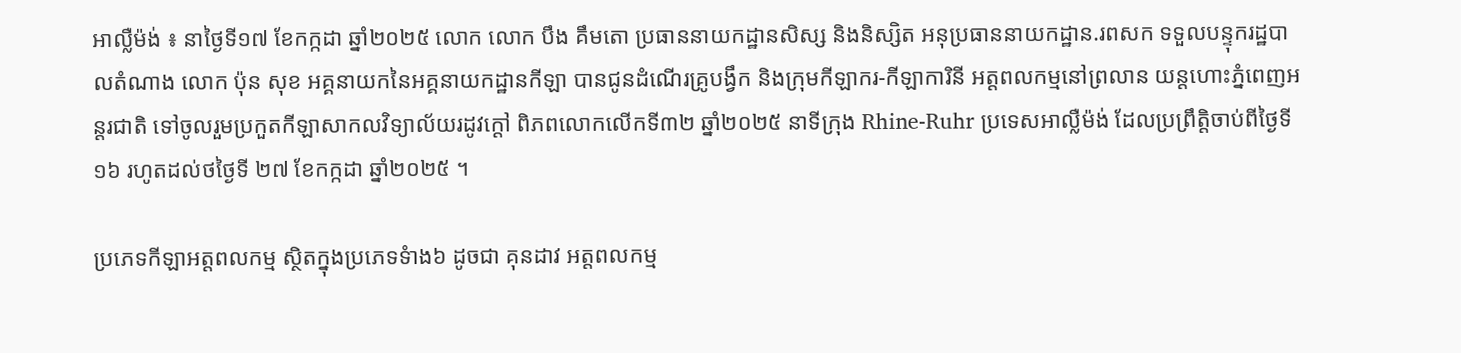អាល្លឺម៉ង់ ៖ នាថ្ងៃទី១៧ ខែកក្កដា ឆ្នាំ២០២៥ លោក លោក បឹង គឹមតោ ប្រធាននាយកដ្ឋានសិស្ស និងនិស្សិត អនុប្រធាននាយកដ្ឋាន.រពសក ទទួលបន្ទុករដ្ឋបាលតំណាង លោក ប៉ុន សុខ អគ្គនាយកនៃអគ្គនាយកដ្ឋានកីឡា បានជូនដំណើរគ្រូបង្វឹក និងក្រុមកីឡាករ-កីឡាការិនី អត្តពលកម្មនៅព្រលាន យន្តហោះភ្នំពេញអន្តរជាតិ ទៅចូលរួមប្រកួតកីឡាសាកលវិទ្យាល័យរដូវក្តៅ ពិភពលោកលើកទី៣២ ឆ្នាំ២០២៥ នាទីក្រុង Rhine-Ruhr ប្រទេសអាល្លឺម៉ង់ ដែលប្រព្រឹត្តិចាប់ពីថ្ងៃទី១៦ រហូតដល់ថថ្ងៃទី ២៧ ខែកក្កដា ឆ្នាំ២០២៥ ។

ប្រភេទកីឡាអត្តពលកម្ម ស្ថិតក្នុងប្រភេទទំាង៦ ដូចជា គុនដាវ អត្តពលកម្ម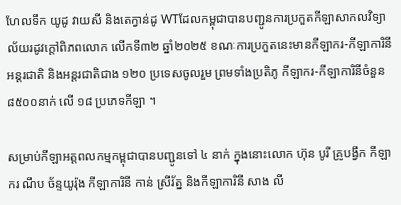ហែលទឹក យូដូ វាយសី និងតេក្វាន់ដូ WTដែលកម្ពុជាបានបញ្ជូនការប្រកួតកីឡាសាកលវិទ្យាល័យរដូវក្តៅពិភពលោក លើកទី៣២ ឆ្នាំ២០២៥ ខណៈការប្រកួតនេះមានកីឡាករ-កីឡាការិនីអន្តរជាតិ និងអន្តរជាតិជាង ១២០ ប្រទេសចូលរួម ព្រមទាំងប្រតិភូ កីឡាករ-កីឡាការិនីចំនួន ៨៥០០នាក់ លើ ១៨ ប្រភេទកីឡា ។

សម្រាប់កីឡាអត្តពលកម្មកម្ពុជាបានបញ្ជូនទៅ ៤ នាក់ ក្នុងនោះលោក ហ៊ុន បូរី គ្រូបង្វឹក កីឡាករ ណឹប ច័ន្ទយូរ៉ុង កីឡាការិនី កាន់ ស្រីរ័ត្ន និងកីឡាការិនី សាង លី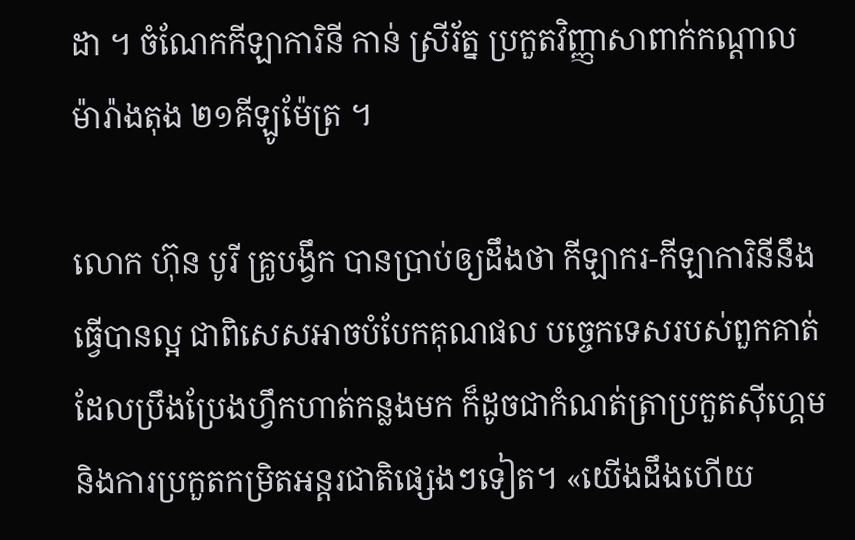ដា ។ ចំណែកកីឡាការិនី កាន់ ស្រីរ័ត្ន ប្រកួតវិញ្ញាសាពាក់កណ្តាលម៉ារ៉ាងតុង ២១គីឡូម៉ែត្រ ។

លោក ហ៊ុន បូរី គ្រូបង្វឹក បានប្រាប់ឲ្យដឹងថា កីឡាករ-កីឡាការិនីនឹងធ្វើបានល្អ ជាពិសេសអាចបំបែកគុណផល បច្ចេកទេសរបស់ពួកគាត់ ដែលប្រឹងប្រែងហ្វឹកហាត់កន្លងមក ក៏ដូចជាកំណត់ត្រាប្រកួតស៊ីហ្គេម និងការប្រកួតកម្រិតអន្តរជាតិផ្សេងៗទៀត។ «យើងដឹងហើយ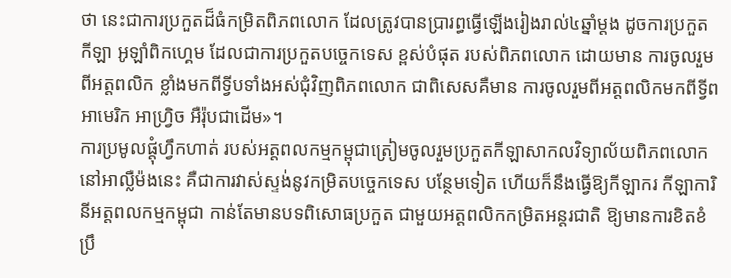ថា នេះជាការប្រកួតដ៏ធំកម្រិតពិភពលោក ដែលត្រូវបានប្រារព្ធធ្វើឡើងរៀងរាល់៤ឆ្នាំម្តង ដូចការប្រកួតកីឡា អូឡាំពិកហ្គេម ដែលជាការប្រកួតបច្ចេកទេស ខ្ពស់បំផុត របស់ពិភពលោក ដោយមាន ការចូលរួមពីអត្តពលិក ខ្លាំងមកពីទ្វីបទាំងអស់ជុំវិញពិភពលោក ជាពិសេសគឺមាន ការចូលរួមពីអត្តពលិកមកពីទ្វីពអាមេរិក អាហ្វ្រិច អឺរ៉ុបជាដើម»។
ការប្រមូលផ្តុំហ្វឹកហាត់ របស់អត្តពលកម្មកម្ពុជាត្រៀមចូលរួមប្រកួតកីឡាសាកលវិទ្យាល័យពិភពលោក នៅអាល្លឺម៉ងនេះ គឺជាការវាស់ស្ទង់នូវកម្រិតបច្ចេកទេស បន្ថែមទៀត ហើយក៏នឹងធ្វើឱ្យកីឡាករ កីឡាការិនីអត្តពលកម្មកម្ពុជា កាន់តែមានបទពិសោធប្រកួត ជាមួយអត្តពលិកកម្រិតអន្តរជាតិ ឱ្យមានការខិតខំ ប្រឹ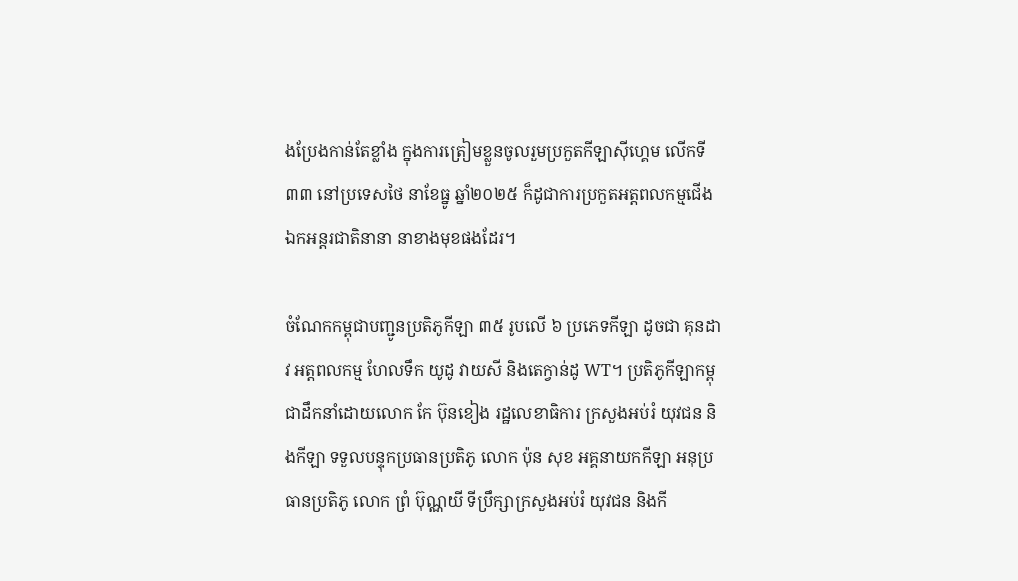ងប្រែងកាន់តែខ្លាំង ក្នុងការត្រៀមខ្លួនចូលរួមប្រកួតកីឡាស៊ីហ្គេម លើកទី៣៣ នៅប្រទេសថៃ នាខែធ្នូ ឆ្នាំ២០២៥ ក៏ដូជាការប្រកួតអត្តពលកម្មជើង ឯកអន្តរជាតិនានា នាខាងមុខផងដែរ។

ចំណែកកម្ពុជាបញ្ជូនប្រតិភូកីឡា ៣៥ រូបលើ ៦ ប្រភេទកីឡា ដូចជា គុនដាវ អត្តពលកម្ម ហែលទឹក យូដូ វាយសី និងតេក្វាន់ដូ WT។ ប្រតិភូកីឡាកម្ពុជាដឹកនាំដោយលោក កែ ប៊ុនខៀង រដ្ឋលេខាធិការ ក្រសួងអប់រំ យុវជន និងកីឡា ទទួលបន្ទុកប្រធានប្រតិភូ លោក ប៉ុន សុខ អគ្គនាយកកីឡា អនុប្រធានប្រតិភូ លោក ព្រំ ប៊ុណ្ណយី ទីប្រឹក្សាក្រសួងអប់រំ យុវជន និងកី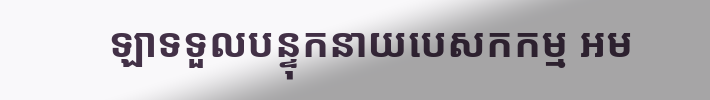ឡាទទួលបន្ទុកនាយបេសកកម្ម អម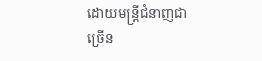ដោយមន្ត្រីជំនាញជាច្រើន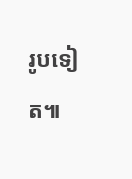រូបទៀត៕